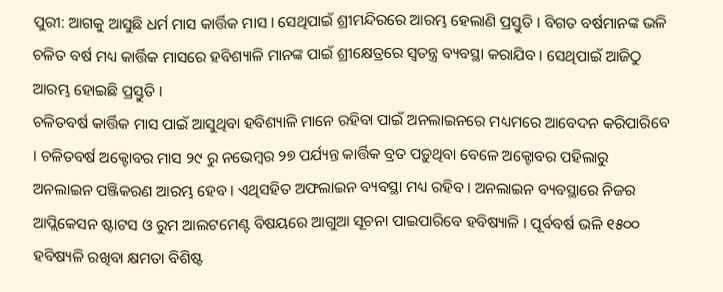ପୁରୀ: ଆଗକୁ ଆସୁଛି ଧର୍ମ ମାସ କାର୍ତ୍ତିକ ମାସ । ସେଥିପାଇଁ ଶ୍ରୀମନ୍ଦିରରେ ଆରମ୍ଭ ହେଲାଣି ପ୍ରସ୍ତୁତି । ବିଗତ ବର୍ଷମାନଙ୍କ ଭଳି ଚଳିତ ବର୍ଷ ମଧ୍ୟ କାର୍ତ୍ତିକ ମାସରେ ହବିଶ୍ୟାଳି ମାନଙ୍କ ପାଇଁ ଶ୍ରୀକ୍ଷେତ୍ରରେ ସ୍ୱତନ୍ତ୍ର ବ୍ୟବସ୍ଥା କରାଯିବ । ସେଥିପାଇଁ ଆଜିଠୁ ଆରମ୍ଭ ହୋଇଛି ପ୍ରସ୍ତୁତି ।
ଚଳିତବର୍ଷ କାର୍ତ୍ତିକ ମାସ ପାଇଁ ଆସୁଥିବା ହବିଶ୍ୟାଳି ମାନେ ରହିବା ପାଇଁ ଅନଲାଇନରେ ମଧ୍ୟମରେ ଆବେଦନ କରିପାରିବେ । ଚଳିତବର୍ଷ ଅକ୍ଟୋବର ମାସ ୨୯ ରୁ ନଭେମ୍ବର ୨୭ ପର୍ଯ୍ୟନ୍ତ କାର୍ତ୍ତିକ ବ୍ରତ ପଡ଼ୁଥିବା ବେଳେ ଅକ୍ଟୋବର ପହିଲାରୁ ଅନଲାଇନ ପଞ୍ଜିକରଣ ଆରମ୍ଭ ହେବ । ଏଥିସହିତ ଅଫଲାଇନ ବ୍ୟବସ୍ଥା ମଧ୍ୟ ରହିବ । ଅନଲାଇନ ବ୍ୟବସ୍ଥାରେ ନିଜର ଆପ୍ଲିକେସନ ଷ୍ଟାଟସ ଓ ରୁମ ଆଲଟମେଣ୍ଟ ବିଷୟରେ ଆଗୁଆ ସୂଚନା ପାଇପାରିବେ ହବିଷ୍ୟାଳି । ପୂର୍ବବର୍ଷ ଭଳି ୧୫୦୦ ହବିଷ୍ୟଳି ରଖିବା କ୍ଷମତା ବିଶିଷ୍ଟ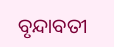ବୃନ୍ଦାବତୀ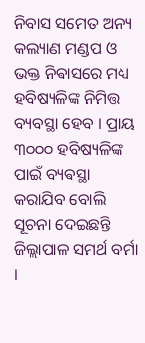ନିବାସ ସମେତ ଅନ୍ୟ କଲ୍ୟାଣ ମଣ୍ଡପ ଓ ଭକ୍ତ ନିଵାସରେ ମଧ୍ୟ ହବିଷ୍ୟଳିଙ୍କ ନିମିତ୍ତ ବ୍ୟବସ୍ଥା ହେବ । ପ୍ରାୟ ୩୦୦୦ ହବିଷ୍ୟଳିଙ୍କ ପାଇଁ ବ୍ୟଵସ୍ଥା କରାଯିବ ବୋଲି ସୂଚନା ଦେଇଛନ୍ତି ଜିଲ୍ଲାପାଳ ସମର୍ଥ ବର୍ମା ।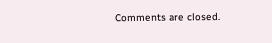Comments are closed.